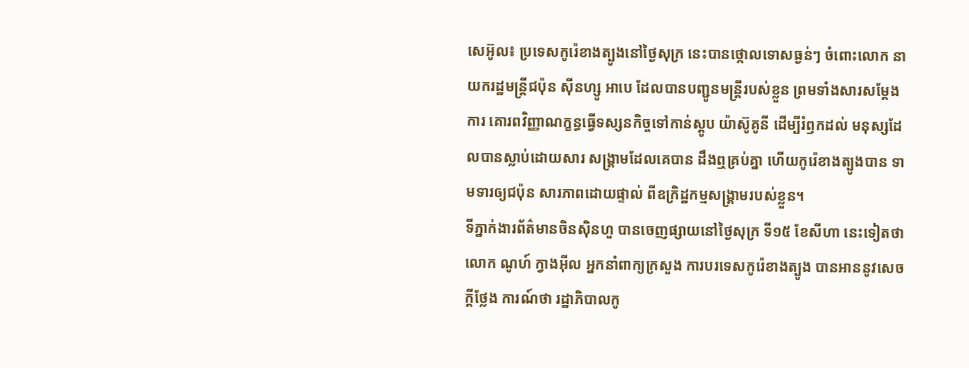សេអ៊ូល៖ ប្រទេសកូរ៉េខាងត្បូងនៅថ្ងៃសុក្រ នេះបានថ្កោលទោសធ្ងន់ៗ ចំពោះលោក នាយករដ្ឋមន្ត្រីជប៉ុន ស៊ីនហ្សូ អាបេ ដែលបានបញ្ជូនមន្ត្រីរបស់ខ្លួន ព្រមទាំងសារសម្តែងការ គោរពវិញ្ញាណក្ខន្ធធ្វើទស្សនកិច្ចទៅកាន់ស្តូប យ៉ាស៊ូគូនី ដើម្បីរំឭកដល់ មនុស្សដែលបានស្លាប់ដោយសារ សង្គ្រាមដែលគេបាន ដឹងឮគ្រប់គ្នា ហើយកូរ៉េខាងត្បូងបាន ទាមទារឲ្យជប៉ុន សារភាពដោយផ្ទាល់ ពីឧក្រិដ្ឋកម្មសង្គ្រាមរបស់ខ្លួន។
ទីភ្នាក់ងារព័ត៌មានចិនស៊ិនហួ បានចេញផ្សាយនៅថ្ងៃសុក្រ ទី១៥ ខែសីហា នេះទៀតថា លោក ណូហ៍ ក្វាងអ៊ីល អ្នកនាំពាក្យក្រសួង ការបរទេសកូរ៉េខាងត្បូង បានអាននូវសេចក្តីថ្លែង ការណ៍ថា រដ្ឋាភិបាលកូ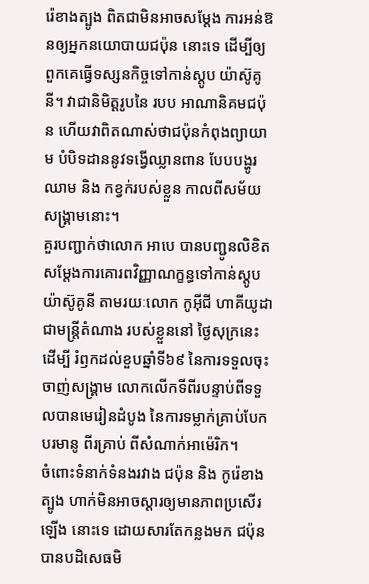រ៉េខាងត្បូង ពិតជាមិនអាចសម្តែង ការអន់ឱនឲ្យអ្នកនយោបាយជប៉ុន នោះទេ ដើម្បីឲ្យពួកគេធ្វើទស្សនកិច្ចទៅកាន់ស្តូប យ៉ាស៊ូគូនី។ វាជានិមិត្តរូបនៃ របប អាណានិគមជប៉ុន ហើយវាពិតណាស់ថាជប៉ុនកំពុងព្យាយាម បំបិទដាននូវទង្វើឈ្លានពាន បែបបង្ហូរឈាម និង កខ្វក់របស់ខ្លួន កាលពីសម័យសង្គ្រាមនោះ។
គួរបញ្ជាក់ថាលោក អាបេ បានបញ្ជូនលិខិតសម្តែងការគោរពវិញ្ញាណក្ខន្ធទៅកាន់ស្តូប យ៉ាស៊ូគូនី តាមរយៈលោក កូអ៊ីជី ហាគីយូដា ជាមន្ត្រីតំណាង របស់ខ្លួននៅ ថ្ងៃសុក្រនេះ ដើម្បី រំឭកដល់ខួបឆ្នាំទី៦៩ នៃការទទួលចុះចាញ់សង្គ្រាម លោកលើកទីពីរបន្ទាប់ពីទទួលបានមេរៀនដំបូង នៃការទម្លាក់គ្រាប់បែកបរមានូ ពីរគ្រាប់ ពីសំណាក់អាម៉េរិក។
ចំពោះទំនាក់ទំនងរវាង ជប៉ុន និង កូរ៉េខាងត្បូង ហាក់មិនអាចស្តារឲ្យមានភាពប្រសើរឡើង នោះទេ ដោយសារតែកន្លងមក ជប៉ុន បានបដិសេធមិ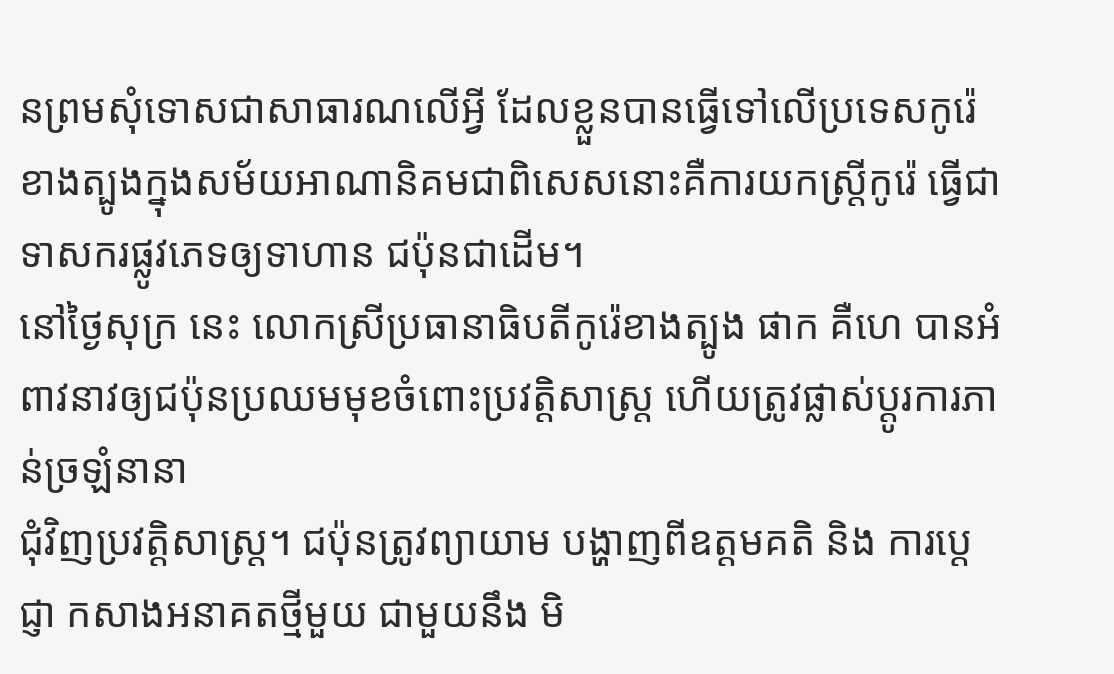នព្រមសុំទោសជាសាធារណលើអ្វី ដែលខ្លួនបានធ្វើទៅលើប្រទេសកូរ៉េខាងត្បូងក្នុងសម័យអាណានិគមជាពិសេសនោះគឺការយកស្ត្រីកូរ៉េ ធ្វើជាទាសករផ្លូវភេទឲ្យទាហាន ជប៉ុនជាដើម។
នៅថ្ងៃសុក្រ នេះ លោកស្រីប្រធានាធិបតីកូរ៉េខាងត្បូង ផាក គឺហេ បានអំពាវនាវឲ្យជប៉ុនប្រឈមមុខចំពោះប្រវត្តិសាស្ត្រ ហើយត្រូវផ្លាស់ប្តូរការភាន់ច្រឡំនានា
ជុំវិញប្រវត្តិសាស្ត្រ។ ជប៉ុនត្រូវព្យាយាម បង្ហាញពីឧត្តមគតិ និង ការប្តេជ្ញា កសាងអនាគតថ្មីមួយ ជាមួយនឹង មិ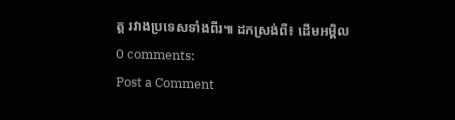ត្ត រវាងប្រទេសទាំងពីរ៕ ដកស្រង់ពី៖ ដើមអម្ពិល
0 comments:
Post a Comment